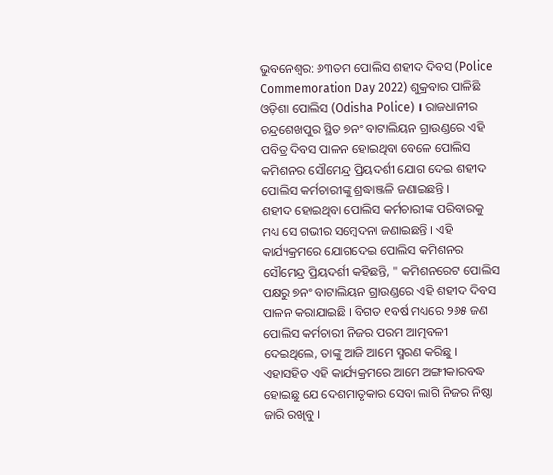ଭୁବନେଶ୍ବର: ୬୩ତମ ପୋଲିସ ଶହୀଦ ଦିବସ (Police Commemoration Day 2022) ଶୁକ୍ରବାର ପାଳିଛି ଓଡ଼ିଶା ପୋଲିସ (Odisha Police) । ରାଜଧାନୀର ଚନ୍ଦ୍ରଶେଖପୁର ସ୍ଥିତ ୭ନଂ ବାଟାଲିୟନ ଗ୍ରାଉଣ୍ଡରେ ଏହି ପବିତ୍ର ଦିବସ ପାଳନ ହୋଇଥିବା ବେଳେ ପୋଲିସ କମିଶନର ସୌମେନ୍ଦ୍ର ପ୍ରିୟଦର୍ଶୀ ଯୋଗ ଦେଇ ଶହୀଦ ପୋଲିସ କର୍ମଚାରୀଙ୍କୁ ଶ୍ରଦ୍ଧାଞ୍ଜଳି ଜଣାଇଛନ୍ତି ।
ଶହୀଦ ହୋଇଥିବା ପୋଲିସ କର୍ମଚାରୀଙ୍କ ପରିବାରକୁ ମଧ୍ୟ ସେ ଗଭୀର ସମ୍ବେଦନା ଜଣାଇଛନ୍ତି । ଏହି କାର୍ଯ୍ୟକ୍ରମରେ ଯୋଗଦେଇ ପୋଲିସ କମିଶନର ସୌମେନ୍ଦ୍ର ପ୍ରିୟଦର୍ଶୀ କହିଛନ୍ତି, " କମିଶନରେଟ ପୋଲିସ ପକ୍ଷରୁ ୭ନଂ ବାଟାଲିୟନ ଗ୍ରାଉଣ୍ଡରେ ଏହି ଶହୀଦ ଦିବସ ପାଳନ କରାଯାଇଛି । ବିଗତ ୧ବର୍ଷ ମଧ୍ୟରେ ୨୬୫ ଜଣ ପୋଲିସ କର୍ମଚାରୀ ନିଜର ପରମ ଆତ୍ମବଳୀ ଦେଇଥିଲେ, ତାଙ୍କୁ ଆଜି ଆମେ ସ୍ମରଣ କରିଛୁ । ଏହାସହିତ ଏହି କାର୍ଯ୍ୟକ୍ରମରେ ଆମେ ଅଙ୍ଗୀକାରବଦ୍ଧ ହୋଇଛୁ ଯେ ଦେଶମାତୃକାର ସେବା ଲାଗି ନିଜର ନିଷ୍ଠା ଜାରି ରଖିବୁ ।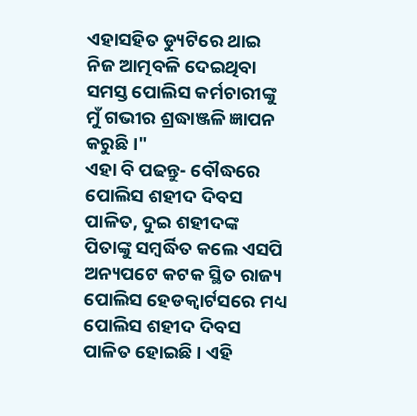ଏହାସହିତ ଡ୍ୟୁଟିରେ ଥାଇ ନିଜ ଆତ୍ମବଳି ଦେଇଥିବା ସମସ୍ତ ପୋଲିସ କର୍ମଚାରୀଙ୍କୁ ମୁଁ ଗଭୀର ଶ୍ରଦ୍ଧାଞ୍ଜଳି ଜ୍ଞାପନ କରୁଛି ।"
ଏହା ବି ପଢନ୍ତୁ- ବୌଦ୍ଧରେ ପୋଲିସ ଶହୀଦ ଦିବସ ପାଳିତ, ଦୁଇ ଶହୀଦଙ୍କ ପିତାଙ୍କୁ ସମ୍ବର୍ଦ୍ଧିତ କଲେ ଏସପି
ଅନ୍ୟପଟେ କଟକ ସ୍ଥିତ ରାଜ୍ୟ ପୋଲିସ ହେଡକ୍ବାର୍ଟସରେ ମଧ୍ୟ ପୋଲିସ ଶହୀଦ ଦିବସ ପାଳିତ ହୋଇଛି । ଏହି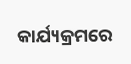କାର୍ଯ୍ୟକ୍ରମରେ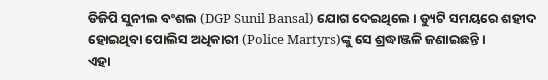ଡିଜିପି ସୁନୀଲ ବଂଶଲ (DGP Sunil Bansal) ଯୋଗ ଦେଇଥିଲେ । ଡ୍ୟୁଟି ସମୟରେ ଶହୀଦ ହୋଇଥିବା ପୋଲିସ ଅଧିକାରୀ (Police Martyrs)ଙ୍କୁ ସେ ଶ୍ରଦ୍ଧାଞ୍ଜଳି ଜଣାଇଛନ୍ତି ।
ଏହା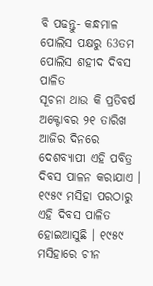ବି ପଢନ୍ତୁ- କନ୍ଧମାଳ ପୋଲିସ ପକ୍ଷରୁ 63ତମ ପୋଲିସ ଶହୀଦ ଦିବସ ପାଳିତ
ସୂଚନା ଥାଉ କି ପ୍ରତିବର୍ଷ ଅକ୍ଟୋବର ୨୧ ତାରିଖ ଆଜିର ଦିନରେ ଦେଶବ୍ୟାପୀ ଏହି ପବିତ୍ର ଦିବସ ପାଳନ କରାଯାଏ । ୧୯୫୯ ମସିହା ପରଠାରୁ ଏହି ଦିବସ ପାଳିତ ହୋଇଆସୁଛି । ୧୯୫୯ ମସିହାରେ ଚୀନ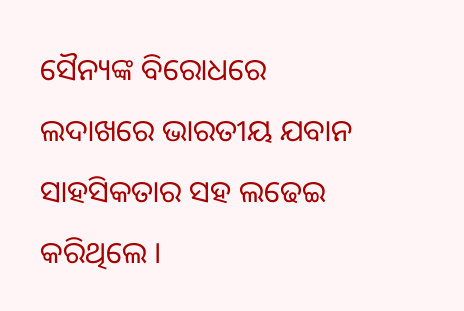ସୈନ୍ୟଙ୍କ ବିରୋଧରେ ଲଦାଖରେ ଭାରତୀୟ ଯବାନ ସାହସିକତାର ସହ ଲଢେଇ କରିଥିଲେ ।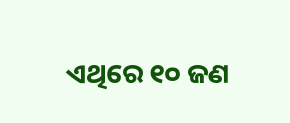ଏଥିରେ ୧୦ ଜଣ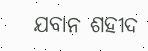ଯବାନ ଶହୀଦ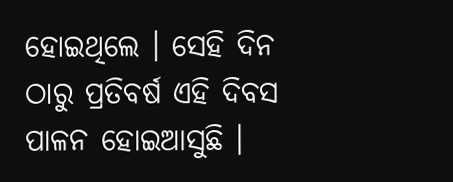ହୋଇଥିଲେ । ସେହି ଦିନ ଠାରୁ ପ୍ରତିବର୍ଷ ଏହି ଦିବସ ପାଳନ ହୋଇଆସୁଛି ।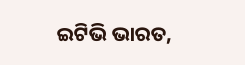ଇଟିଭି ଭାରତ,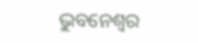ଭୁବନେଶ୍ବର